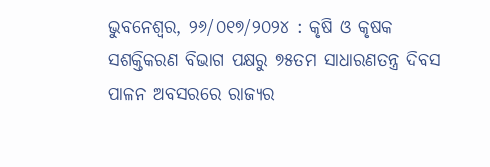ଭୁବନେଶ୍ୱର, ୨୬/୦୧୭/୨୦୨୪ : କୃଷି ଓ କୃଷକ ସଶକ୍ତିକରଣ ବିଭାଗ ପକ୍ଷରୁ ୭୫ତମ ସାଧାରଣତନ୍ତ୍ର ଦିବସ ପାଳନ ଅବସରରେ ରାଜ୍ୟର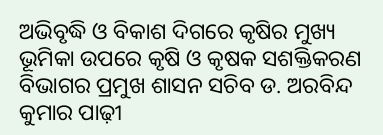ଅଭିବୃଦ୍ଧି ଓ ବିକାଶ ଦିଗରେ କୃଷିର ମୁଖ୍ୟ ଭୂମିକା ଉପରେ କୃଷି ଓ କୃଷକ ସଶକ୍ତିକରଣ ବିଭାଗର ପ୍ରମୁଖ ଶାସନ ସଚିବ ଡ. ଅରବିନ୍ଦ କୁମାର ପାଢ଼ୀ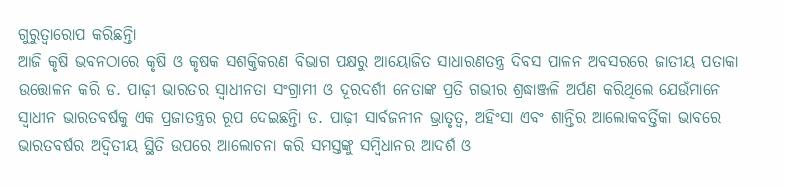ଗୁରୁତ୍ୱାରୋପ କରିଛନ୍ତିା
ଆଜି କୃଷି ଭବନଠାରେ କୃଷି ଓ କୃଷକ ସଶକ୍ତିକରଣ ବିଭାଗ ପକ୍ଷରୁ ଆୟୋଜିତ ସାଧାରଣତନ୍ତ୍ର ଦିବସ ପାଳନ ଅବସରରେ ଜାତୀୟ ପତାକା ଉତ୍ତୋଳନ କରି ଡ. ପାଢ଼ୀ ଭାରତର ସ୍ୱାଧୀନତା ସଂଗ୍ରାମୀ ଓ ଦୂରଦର୍ଶୀ ନେତାଙ୍କ ପ୍ରତି ଗଭୀର ଶ୍ରଦ୍ଧାଞ୍ଜଳି ଅର୍ପଣ କରିଥିଲେ ଯେଉଁମାନେ ସ୍ୱାଧୀନ ଭାରତବର୍ଷକୁ ଏକ ପ୍ରଜାତନ୍ତ୍ରର ରୂପ ଦେଇଛନ୍ତିା ଡ. ପାଢ଼ୀ ସାର୍ବଜନୀନ ଭ୍ରାତୃତ୍ୱ, ଅହିଂସା ଏବଂ ଶାନ୍ତିର ଆଲୋକବର୍ତ୍ତିକା ଭାବରେ ଭାରତବର୍ଷର ଅଦ୍ୱିତୀୟ ସ୍ଥିତି ଉପରେ ଆଲୋଚନା କରି ସମସ୍ତଙ୍କୁ ସମ୍ବିଧାନର ଆଦର୍ଶ ଓ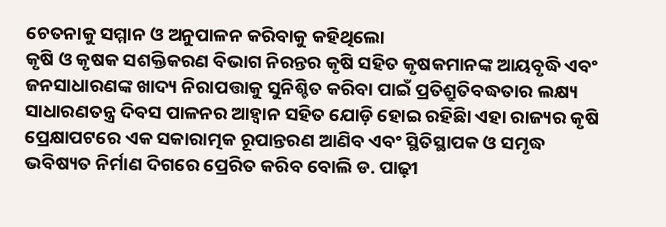ଚେତନାକୁ ସମ୍ମାନ ଓ ଅନୁପାଳନ କରିବାକୁ କହିଥିଲୋ
କୃଷି ଓ କୃଷକ ସଶକ୍ତିକରଣ ବିଭାଗ ନିରନ୍ତର କୃଷି ସହିତ କୃଷକମାନଙ୍କ ଆୟବୃଦ୍ଧି ଏବଂ ଜନସାଧାରଣଙ୍କ ଖାଦ୍ୟ ନିରାପତ୍ତାକୁ ସୁନିଶ୍ଚିତ କରିବା ପାଇଁ ପ୍ରତିଶ୍ରୁତିବଦ୍ଧତାର ଲକ୍ଷ୍ୟ ସାଧାରଣତନ୍ତ୍ର ଦିବସ ପାଳନର ଆହ୍ୱାନ ସହିତ ଯୋଡ଼ି ହୋଇ ରହିଛିା ଏହା ରାଜ୍ୟର କୃଷି ପ୍ରେକ୍ଷାପଟରେ ଏକ ସକାରାତ୍ମକ ରୂପାନ୍ତରଣ ଆଣିବ ଏବଂ ସ୍ଥିତିସ୍ଥାପକ ଓ ସମୃଦ୍ଧ ଭବିଷ୍ୟତ ନିର୍ମାଣ ଦିଗରେ ପ୍ରେରିତ କରିବ ବୋଲି ଡ. ପାଢ଼ୀ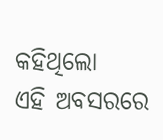କହିଥିଲୋ
ଏହି ଅବସରରେ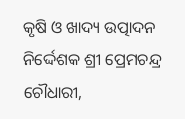କୃଷି ଓ ଖାଦ୍ୟ ଉତ୍ପାଦନ ନିର୍ଦ୍ଦେଶକ ଶ୍ରୀ ପ୍ରେମଚନ୍ଦ୍ର ଚୌଧାରୀ,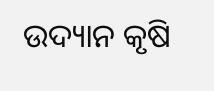ଉଦ୍ୟାନ କୃଷି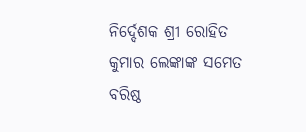ନିର୍ଦ୍ଦେଶକ ଶ୍ରୀ ରୋହିତ କୁମାର ଲେଙ୍କାଙ୍କ ସମେତ ବରିଷ୍ଠ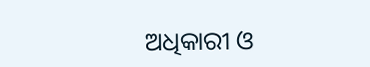ଅଧିକାରୀ ଓ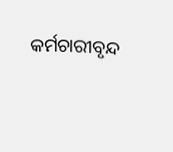କର୍ମଚାରୀବୃନ୍ଦ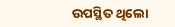ଉପସ୍ଥିତ ଥିଲୋ